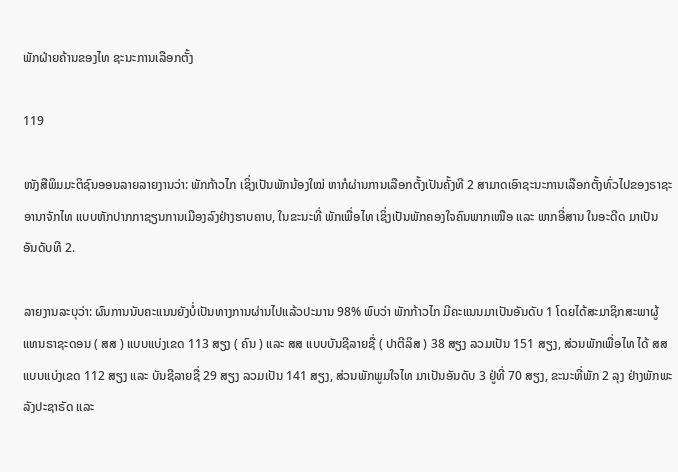ພັກຝ່າຍຄ້ານຂອງໄທ ຊະນະການເລືອກຕັ້ງ

119

ໜັງສືພິມມະຕິຊົນອອນລາຍລາຍງານວ່າ: ພັກກ້າວໄກ ເຊິ່ງເປັນພັກນ້ອງໃໝ່ ຫາກໍຜ່ານການເລືອກຕັ້ງເປັນຄັ້ງທີ 2 ສາມາດເອົາຊະນະການເລືອກຕັ້ງທົ່ວໄປຂອງຣາຊະອານາຈັກໄທ ແບບຫັກປາກກາຊຽນການເມືອງລົງຢ່າງຮາບຄາບ, ໃນຂະນະທີ່ ພັກເພື່ອໄທ ເຊິ່ງເປັນພັກຄອງໃຈຄົນພາກເໜືອ ແລະ ພາກອີ່ສານ ໃນອະດີດ ມາເປັນອັນດັບທີ 2.

ລາຍງານລະບຸວ່າ: ຜົນການນັບຄະແນນຍັງບໍ່ເປັນທາງການຜ່ານໄປແລ້ວປະມານ 98% ພົບວ່າ ພັກກ້າວໄກ ມີຄະແນນມາເປັນອັນດັບ 1 ໂດຍໄດ້ສະມາຊິກສະພາຜູ້ແທນຣາຊະດອນ ( ສສ ) ແບບແບ່ງເຂດ 113 ສຽງ ( ຄົນ ) ແລະ ສສ ແບບບັນຊີລາຍຊື່ ( ປາຕີລິສ ) 38 ສຽງ ລວມເປັນ 151 ສຽງ, ສ່ວນພັກເພື່ອໄທ ໄດ້ ສສ ແບບແບ່ງເຂດ 112 ສຽງ ແລະ ບັນຊີລາຍຊື່ 29 ສຽງ ລວມເປັນ 141 ສຽງ, ສ່ວນພັກພູມໃຈໄທ ມາເປັນອັນດັບ 3 ຢູ່ທີ່ 70 ສຽງ, ຂະນະທີ່ພັກ 2 ລຸງ ຢ່າງພັກພະລັງປະຊາຣັດ ແລະ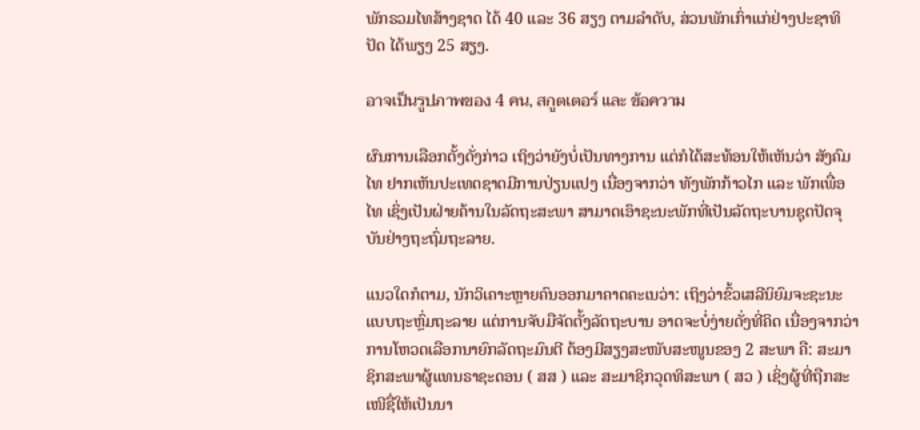ພັກຣວມໄທສ້າງຊາດ ໄດ້ 40 ແລະ 36 ສຽງ ຕາມລຳດັບ, ສ່ວນພັກເກົ່າແກ່ຢ່າງປະຊາທິປັດ ໄດ້ພຽງ 25 ສຽງ.

อาจเป็นรูปภาพของ 4 คน, สกูตเตอร์ และ ข้อความ

ຜົນການເລືອກຕັ້ງດັ່ງກ່າວ ເຖິງວ່າຍັງບໍ່ເປັນທາງການ ແຕ່ກໍໄດ້ສະທ້ອນໃຫ້ເຫັນວ່າ ສັງຄົມໄທ ຢາກເຫັນປະເທດຊາດມີການປ່ຽນແປງ ເນື່ອງຈາກວ່າ ທັງພັກກ້າວໄກ ແລະ ພັກເພື່ອໄທ ເຊິ່ງເປັນຝ່າຍຄ້ານໃນລັດຖະສະພາ ສາມາດເອົາຊະນະພັກທີ່ເປັນລັດຖະບານຊຸດປັດຈຸບັນຢ່າງຖະຖົ່ມຖະລາຍ.

ແນວໃດກໍຕາມ, ນັກວິເຄາະຫຼາຍຄົນອອກມາຄາດຄະເນວ່າ: ເຖິງວ່າຂົ້ວເສລີນິຍົມຈະຊະນະແບບຖະຫຼົ່ມຖະລາຍ ແຕ່ການຈັບມືຈັດຕັ້ງລັດຖະບານ ອາດຈະບໍ່ງ່າຍດັ່ງທີ່ຄິດ ເນື່ອງຈາກວ່າ ການໂຫວດເລືອກນາຍົກລັດຖະມົນຕີ ຕ້ອງມີສຽງສະໜັບສະໜູນຂອງ 2 ສະພາ ຄື: ສະມາຊິກສະພາຜູ້ແທນຣາຊະດອນ ( ສສ ) ແລະ ສະມາຊິກວຸດທິສະພາ ( ສວ ) ເຊິ່ງຜູ້ທີ່ຖືກສະເໜີຊື່ໃຫ້ເປັນນາ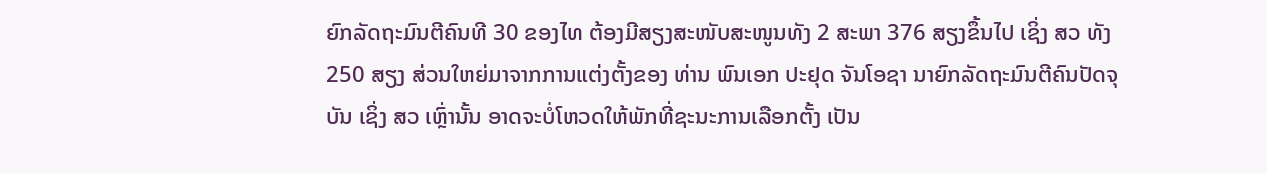ຍົກລັດຖະມົນຕີຄົນທີ 30 ຂອງໄທ ຕ້ອງມີສຽງສະໜັບສະໜູນທັງ 2 ສະພາ 376 ສຽງຂຶ້ນໄປ ເຊິ່ງ ສວ ທັງ 250 ສຽງ ສ່ວນໃຫຍ່ມາຈາກການແຕ່ງຕັ້ງຂອງ ທ່ານ ພົນເອກ ປະຢຸດ ຈັນໂອຊາ ນາຍົກລັດຖະມົນຕີຄົນປັດຈຸບັນ ເຊິ່ງ ສວ ເຫຼົ່ານັ້ນ ອາດຈະບໍ່ໂຫວດໃຫ້ພັກທີ່ຊະນະການເລືອກຕັ້ງ ເປັນ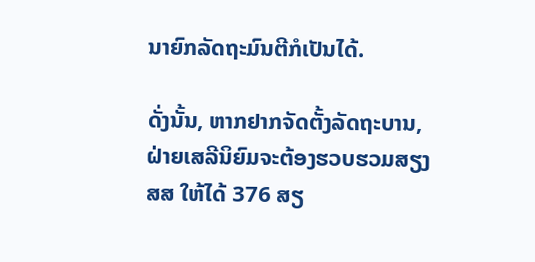ນາຍົກລັດຖະມົນຕີກໍເປັນໄດ້.

ດັ່ງນັ້ນ, ຫາກຢາກຈັດຕັ້ງລັດຖະບານ, ຝ່າຍເສລີນິຍົມຈະຕ້ອງຮວບຮວມສຽງ ສສ ໃຫ້ໄດ້ 376 ສຽ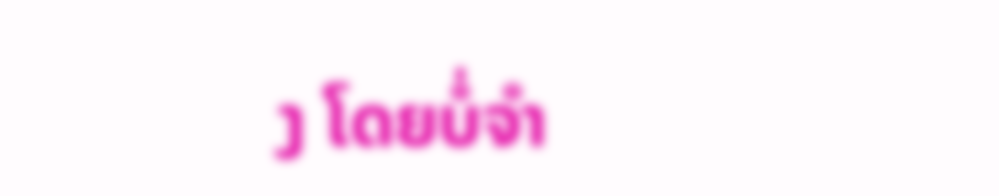ງ ໂດຍບໍ່ຈຳ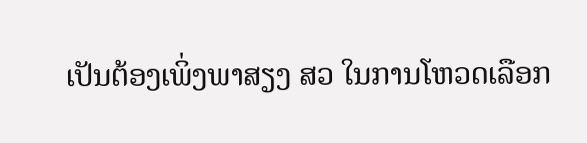ເປັນຕ້ອງເພິ່ງພາສຽງ ສວ ໃນການໂຫວດເລືອກ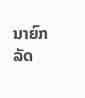ນາຍົກລັດ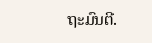ຖະມົນຕີ.